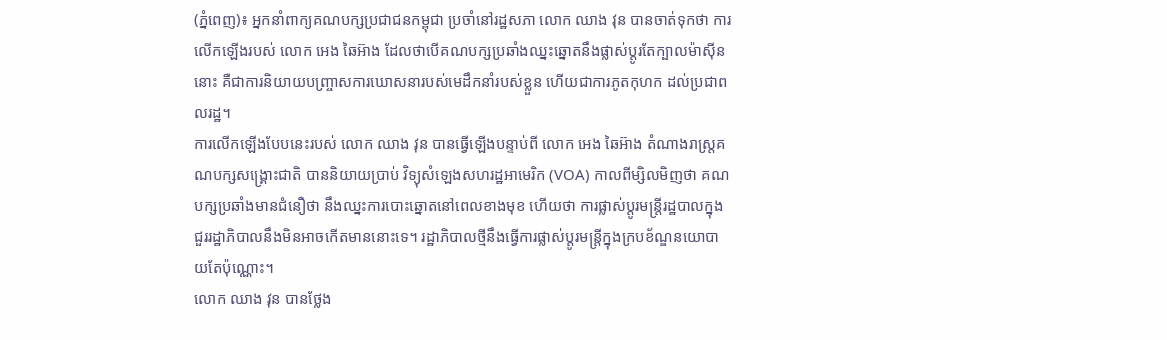(ភ្នំពេញ)៖ អ្នកនាំពាក្យគណបក្សប្រជាជនកម្ពុជា ប្រចាំនៅរដ្ឋសភា លោក ឈាង វុន បានចាត់ទុកថា ការលើកឡើងរបស់ លោក អេង ឆៃអ៊ាង ដែលថាបើគណបក្សប្រឆាំងឈ្នះឆ្នោតនឹងផ្លាស់ប្តូរតែក្បាលម៉ាស៊ីននោះ គឺជាការនិយាយបញ្ច្រាសការឃោសនារបស់មេដឹកនាំរបស់ខ្លួន ហើយជាការភូតកុហក ដល់ប្រជាពលរដ្ឋ។
ការលើកឡើងបែបនេះរបស់ លោក ឈាង វុន បានធ្វើឡើងបន្ទាប់ពី លោក អេង ឆៃអ៊ាង តំណាងរាស្រ្តគណបក្សសង្រ្គោះជាតិ បាននិយាយប្រាប់ វិទ្យុសំឡេងសហរដ្ឋអាមេរិក (VOA) កាលពីម្សិលមិញថា គណបក្សប្រឆាំងមានជំនឿថា នឹងឈ្នះការបោះឆ្នោតនៅពេលខាងមុខ ហើយថា ការផ្លាស់ប្ដូរមន្ត្រីរដ្ឋបាលក្នុងជួររដ្ឋាភិបាលនឹងមិនអាចកើតមាននោះទេ។ រដ្ឋាភិបាលថ្មីនឹងធ្វើការផ្លាស់ប្ដូរមន្ត្រីក្នុងក្របខ័ណ្ឌនយោបាយតែប៉ុណ្ណោះ។
លោក ឈាង វុន បានថ្លែង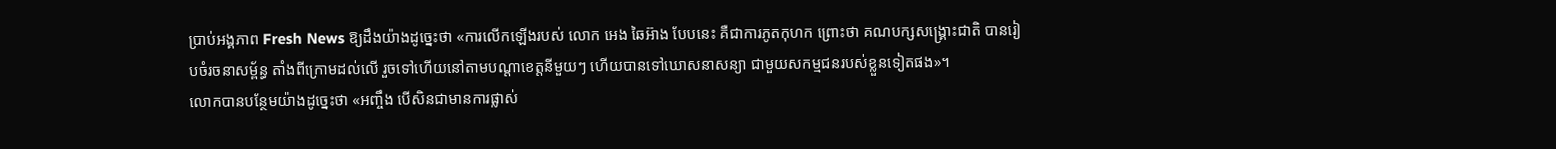ប្រាប់អង្គភាព Fresh News ឱ្យដឹងយ៉ាងដូច្នេះថា «ការលើកឡើងរបស់ លោក អេង ឆៃអ៊ាង បែបនេះ គឺជាការភូតកុហក ព្រោះថា គណបក្សសង្រ្គោះជាតិ បានរៀបចំរចនាសម្ព័ន្ធ តាំងពីក្រោមដល់លើ រួចទៅហើយនៅតាមបណ្តាខេត្តនីមួយៗ ហើយបានទៅឃោសនាសន្យា ជាមួយសកម្មជនរបស់ខ្លួនទៀតផង»។
លោកបានបន្ថែមយ៉ាងដូច្នេះថា «អញ្ចឹង បើសិនជាមានការផ្លាស់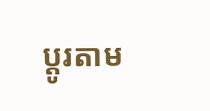ប្តូរតាម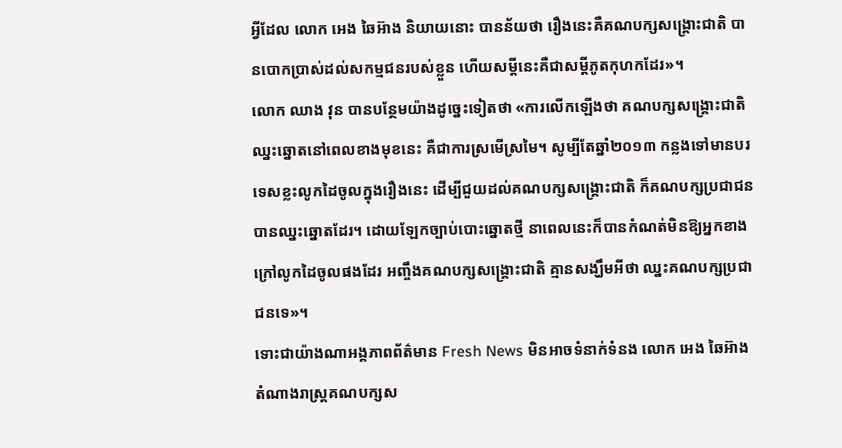អ្វីដែល លោក អេង ឆៃអ៊ាង និយាយនោះ បានន័យថា រឿងនេះគឺគណបក្សសង្រ្គោះជាតិ បានបោកប្រាស់ដល់សកម្មជនរបស់ខ្លួន ហើយសម្តីនេះគឺជាសម្តីភូតកុហកដែរ»។
លោក ឈាង វុន បានបន្ថែមយ៉ាងដូច្នេះទៀតថា «ការលើកឡើងថា គណបក្សសង្រ្គោះជាតិឈ្នះឆ្នោតនៅពេលខាងមុខនេះ គឺជាការស្រមើស្រមៃ។ សូម្បីតែឆ្នាំ២០១៣ កន្លងទៅមានបរទេសខ្លះលូកដៃចូលក្នុងរឿងនេះ ដើម្បីជួយដល់គណបក្សសង្រ្គោះជាតិ ក៏គណបក្សប្រជាជនបានឈ្នះឆ្នោតដែរ។ ដោយឡែកច្បាប់បោះឆ្នោតថ្មី នាពេលនេះក៏បានកំណត់មិនឱ្យអ្នកខាងក្រៅលូកដៃចូលផងដែរ អញ្ចឹងគណបក្សសង្រ្គោះជាតិ គ្មានសង្ឃឹមអីថា ឈ្នះគណបក្សប្រជាជនទេ»។
ទោះជាយ៉ាងណាអង្គភាពព័ត៌មាន Fresh News មិនអាចទំនាក់ទំនង លោក អេង ឆៃអ៊ាង តំណាងរាស្រ្តគណបក្សស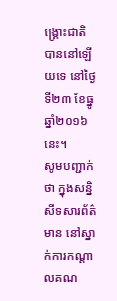ង្រ្គោះជាតិបាននៅឡើយទេ នៅថ្ងៃទី២៣ ខែធ្នូ ឆ្នាំ២០១៦នេះ។
សូមបញ្ជាក់ថា ក្នុងសន្និសីទសារព័ត៌មាន នៅស្នាក់ការកណ្តាលគណ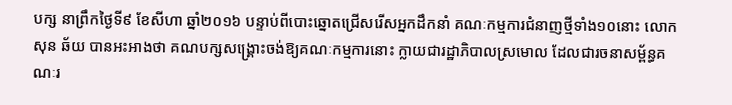បក្ស នាព្រឹកថ្ងៃទី៩ ខែសីហា ឆ្នាំ២០១៦ បន្ទាប់ពីបោះឆ្នោតជ្រើសរើសអ្នកដឹកនាំ គណៈកម្មការជំនាញថ្មីទាំង១០នោះ លោក សុន ឆ័យ បានអះអាងថា គណបក្សសង្រ្គោះចង់ឱ្យគណៈកម្មការនោះ ក្លាយជារដ្ឋាភិបាលស្រមោល ដែលជារចនាសម្ព័ន្ធគណៈរ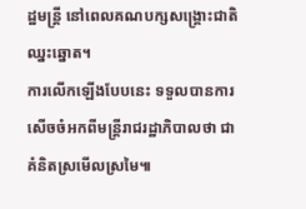ដ្ឋមន្រ្តី នៅពេលគណបក្សសង្រ្គោះជាតិឈ្នះឆ្នោត។
ការលើកឡើងបែបនេះ ទទួលបានការសើចចំអកពីមន្រ្តីរាជរដ្ឋាភិបាលថា ជាគំនិតស្រមើលស្រមៃ៕